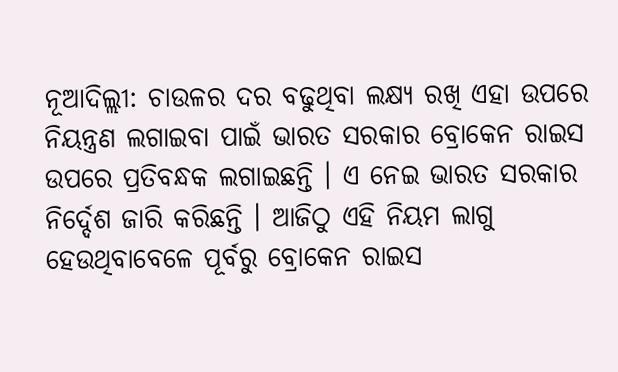ନୂଆଦିଲ୍ଲୀ: ଚାଉଳର ଦର ବଢୁଥିବା ଲକ୍ଷ୍ୟ ରଖି ଏହା ଉପରେ ନିୟନ୍ତ୍ରଣ ଲଗାଇବା ପାଇଁ ଭାରତ ସରକାର ବ୍ରୋକେନ ରାଇସ ଉପରେ ପ୍ରତିବନ୍ଧକ ଲଗାଇଛନ୍ତି । ଏ ନେଇ ଭାରତ ସରକାର ନିର୍ଦ୍ଦେଶ ଜାରି କରିଛନ୍ତି । ଆଜିଠୁ ଏହି ନିୟମ ଲାଗୁ ହେଉଥିବାବେଳେ ପୂର୍ବରୁ ବ୍ରୋକେନ ରାଇସ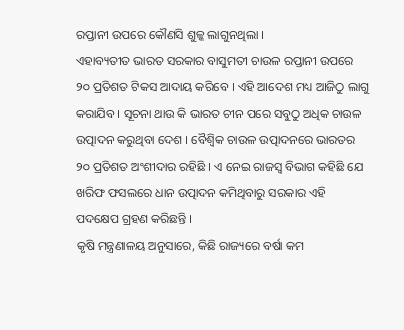ରପ୍ତାନୀ ଉପରେ କୌଣସି ଶୁଳ୍କ ଲାଗୁନଥିଲା ।
ଏହାବ୍ୟତୀତ ଭାରତ ସରକାର ବାସୁମତୀ ଚାଉଳ ରପ୍ତାନୀ ଉପରେ ୨୦ ପ୍ରତିଶତ ଟିକସ ଆଦାୟ କରିବେ । ଏହି ଆଦେଶ ମଧ୍ୟ ଆଜିଠୁ ଲାଗୁ କରାଯିବ । ସୂଚନା ଥାଉ କି ଭାରତ ଚୀନ ପରେ ସବୁଠୁ ଅଧିକ ଚାଉଳ ଉତ୍ପାଦନ କରୁଥିବା ଦେଶ । ବୈଶ୍ବିକ ଚାଉଳ ଉତ୍ପାଦନରେ ଭାରତର ୨୦ ପ୍ରତିଶତ ଅଂଶୀଦାର ରହିଛି । ଏ ନେଇ ରାଜସ୍ବ ବିଭାଗ କହିଛି ଯେ ଖରିଫ ଫସଲରେ ଧାନ ଉତ୍ପାଦନ କମିଥିବାରୁ ସରକାର ଏହି ପଦକ୍ଷେପ ଗ୍ରହଣ କରିଛନ୍ତି ।
କୃଷି ମନ୍ତ୍ରଣାଳୟ ଅନୁସାରେ, କିଛି ରାଜ୍ୟରେ ବର୍ଷା କମ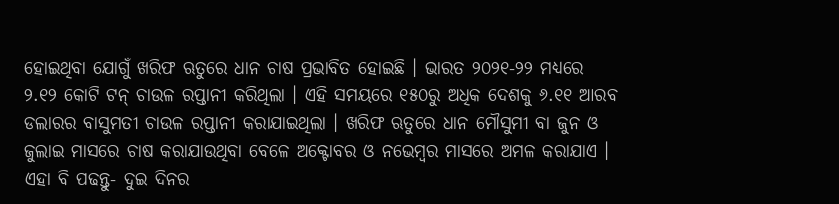ହୋଇଥିବା ଯୋଗୁଁ ଖରିଫ ଋତୁରେ ଧାନ ଚାଷ ପ୍ରଭାବିତ ହୋଇଛି । ଭାରତ ୨୦୨୧-୨୨ ମଧ୍ୟରେ ୨.୧୨ କୋଟି ଟନ୍ ଚାଉଳ ରପ୍ତାନୀ କରିଥିଲା । ଏହି ସମୟରେ ୧୫୦ରୁ ଅଧିକ ଦେଶକୁ ୬.୧୧ ଆରବ ଡଲାରର ବାସୁମତୀ ଚାଉଳ ରପ୍ତାନୀ କରାଯାଇଥିଲା । ଖରିଫ ଋତୁରେ ଧାନ ମୌସୁମୀ ବା ଜୁନ ଓ ଜୁଲାଇ ମାସରେ ଚାଷ କରାଯାଉଥିବା ବେଳେ ଅକ୍ଟୋବର ଓ ନଭେମ୍ବର ମାସରେ ଅମଳ କରାଯାଏ ।
ଏହା ବି ପଢନ୍ତୁ- ଦୁଇ ଦିନର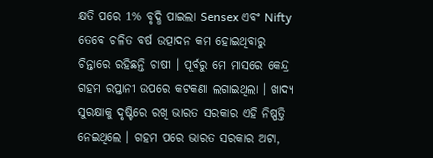କ୍ଷତି ପରେ 1% ବୃଦ୍ଧି ପାଇଲା Sensex ଏବଂ Nifty
ତେବେ ଚଳିତ ବର୍ଷ ଉତ୍ପାଦନ କମ ହୋଇଥିବାରୁ ଚିନ୍ତାରେ ରହିଛନ୍ତି ଚାଷୀ । ପୂର୍ବରୁ ମେ ମାସରେ କେନ୍ଦ୍ର ଗହମ ରପ୍ତାନୀ ଉପରେ କଟକଣା ଲଗାଇଥିଲା । ଖାଦ୍ୟ ସୁରକ୍ଷାକୁ ଦୃଷ୍ଟିରେ ରଖି ଭାରତ ସରକାର ଏହି ନିଷ୍ପତ୍ତି ନେଇଥିଲେ । ଗହମ ପରେ ଭାରତ ସରକାର ଅଟା,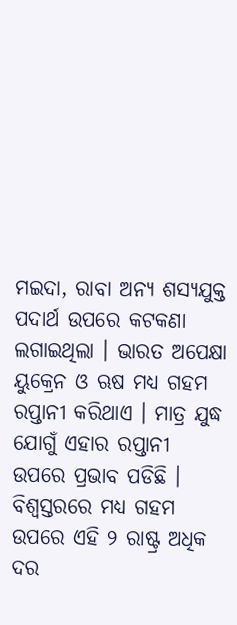ମଇଦା, ରାବା ଅନ୍ୟ ଶସ୍ୟଯୁକ୍ତ ପଦାର୍ଥ ଉପରେ କଟକଣା ଲଗାଇଥିଲା । ଭାରତ ଅପେକ୍ଷା ୟୁକ୍ରେନ ଓ ଋଷ ମଧ୍ୟ ଗହମ ରପ୍ତାନୀ କରିଥାଏ । ମାତ୍ର ଯୁଦ୍ଧ ଯୋଗୁଁ ଏହାର ରପ୍ତାନୀ ଉପରେ ପ୍ରଭାବ ପଡିଛି ।
ବିଶ୍ବସ୍ତରରେ ମଧ୍ୟ ଗହମ ଉପରେ ଏହି ୨ ରାଷ୍ଟ୍ର ଅଧିକ ଦର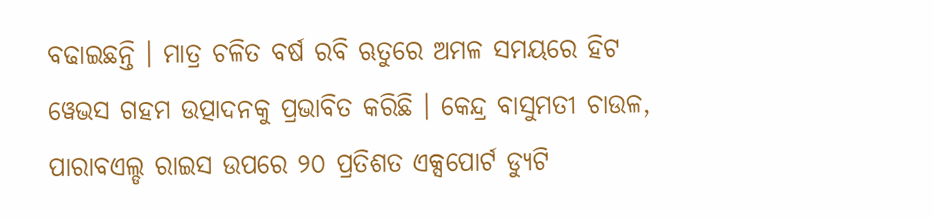ବଢାଇଛନ୍ତି । ମାତ୍ର ଚଳିତ ବର୍ଷ ରବି ଋତୁରେ ଅମଳ ସମୟରେ ହିଟ ୱେଭସ ଗହମ ଉତ୍ପାଦନକୁ ପ୍ରଭାବିତ କରିଛି । କେନ୍ଦ୍ର ବାସୁମତୀ ଚାଉଳ, ପାରାବଏଲ୍ଡ ରାଇସ ଉପରେ ୨୦ ପ୍ରତିଶତ ଏକ୍ସପୋର୍ଟ ଡ୍ୟୁଟି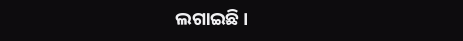ଲଗାଇଛି ।